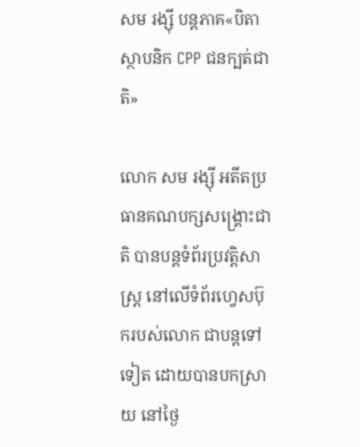សម រង្ស៊ី បន្តភាគ«បិតាស្ថាបនិក CPP ជនក្បត់ជាតិ»

លោក សម រង្ស៊ី អតីតប្រធានគណបក្សសង្គ្រោះជាតិ បានបន្តទំព័រប្រវត្តិសាស្ត្រ នៅលើទំព័រហ្វេសប៊ុករបស់លោក ជាបន្តទៅទៀត ដោយបានបកស្រាយ នៅថ្ងៃ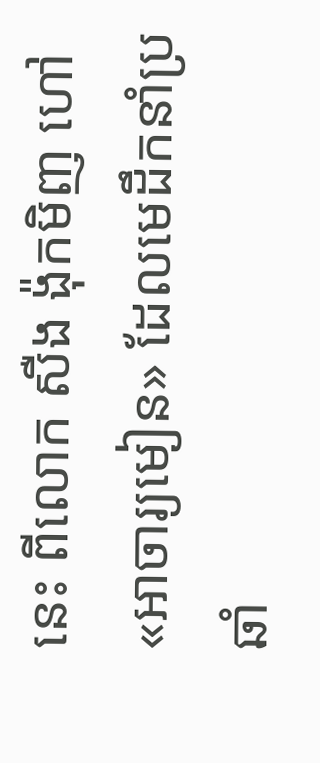នេះ ពីលោក សឺង ង៉ុកមិញ ហៅ«អាចារ្យមៀន» ដែលមេដឹកនាំប្រឆាំ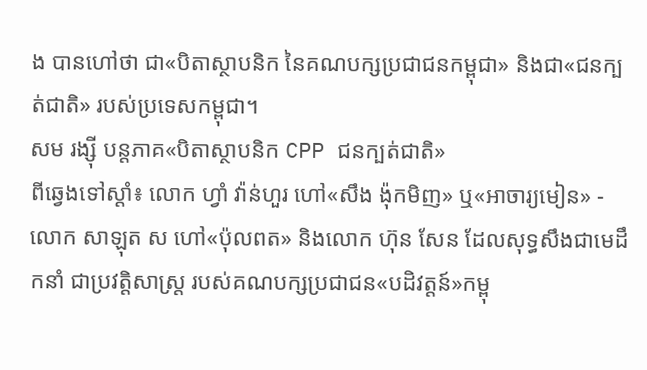ង បានហៅថា ជា«បិតាស្ថាបនិក នៃគណបក្សប្រជាជនកម្ពុជា» និងជា«ជនក្បត់ជាតិ» របស់ប្រទេសកម្ពុជា។
សម រង្ស៊ី បន្តភាគ«បិតាស្ថាបនិក CPP ជនក្បត់ជាតិ»
ពីឆ្វេងទៅស្ដាំ៖ លោក ហ្វាំ វ៉ាន់ហួរ ហៅ«សឹង ង៉ុកមិញ» ឬ«អាចារ្យមៀន» - លោក សាឡុត ស ហៅ«ប៉ុលពត» និងលោក ហ៊ុន សែន ដែលសុទ្ធសឹងជាមេដឹកនាំ ជាប្រវត្តិសាស្ត្រ របស់គណបក្សប្រជាជន«បដិវត្តន៍»កម្ពុ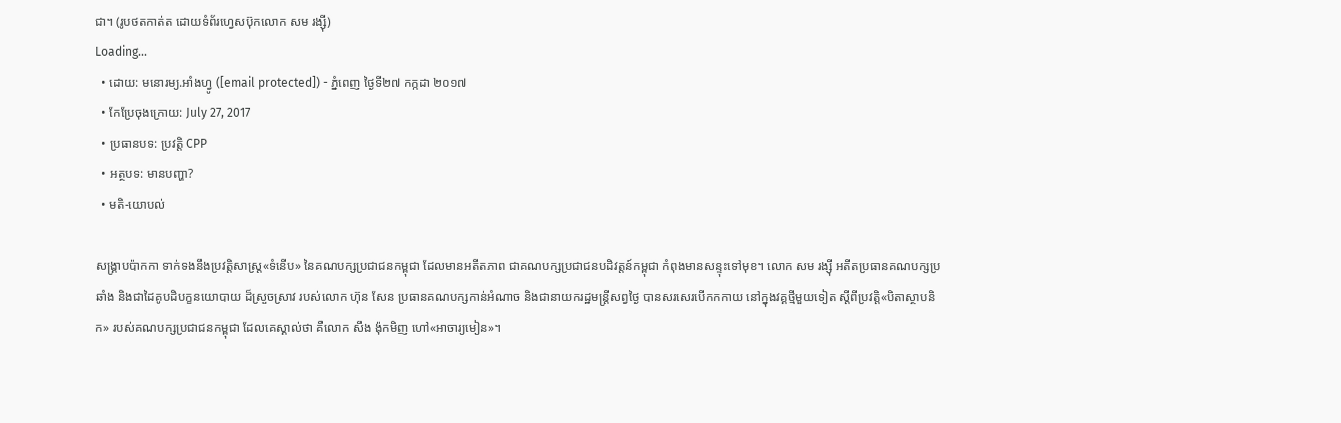ជា។ (រូបថតកាត់ត ដោយទំព័រហ្វេសប៊ុកលោក សម រង្ស៊ី)
Loading...
  • ដោយ: មនោរម្យ.អាំងហ្វូ ([email protected]) - ភ្នំពេញ ថ្ងៃទី២៧ កក្កដា ២០១៧
  • កែប្រែចុងក្រោយ: July 27, 2017
  • ប្រធានបទ: ប្រវត្តិ CPP
  • អត្ថបទ: មានបញ្ហា?
  • មតិ-យោបល់

សង្គ្រាបប៉ាកកា ទាក់ទងនឹងប្រវត្តិសាស្ត្រ«ទំនើប» នៃគណបក្សប្រជាជនកម្ពុជា ដែលមានអតីតភាព ជាគណបក្សប្រជាជនបដិវត្តន៍កម្ពុជា កំពុងមានសន្ទុះទៅមុខ។ លោក សម រង្ស៊ី អតីតប្រធានគណបក្សប្រឆាំង និងជាដៃគូបដិបក្ខនយោបាយ ដ៏ស្រួចស្រាវ របស់លោក ហ៊ុន សែន ប្រធានគណបក្សកាន់អំណាច និងជានាយករដ្ឋមន្ត្រីសព្វថ្ងៃ បានសរសេរបើកកកាយ នៅក្នុងវគ្គថ្មីមួយទៀត ស្ដីពីប្រវត្តិ«បិតាស្ថាបនិក» របស់គណបក្សប្រជាជនកម្ពុជា ដែលគេស្គាល់ថា គឺលោក សឹង ង៉ុកមិញ ហៅ«អាចារ្យមៀន»។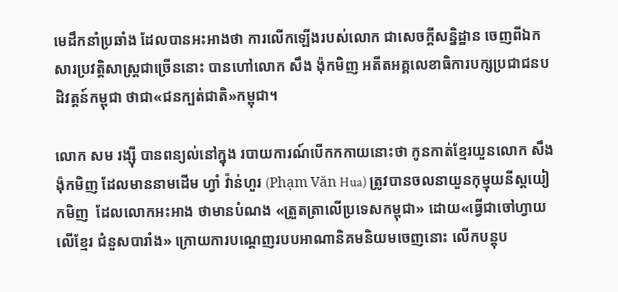មេដឹកនាំប្រឆាំង ដែលបានអះអាងថា ការលើកឡើងរបស់លោក ជាសេចក្ដីសន្និដ្ឋាន ចេញពីឯកសារប្រវត្តិសាស្ត្រជាច្រើននោះ បានហៅលោក សឹង ង៉ុកមិញ អតីតអគ្គលេខាធិការបក្សប្រជាជនបដិវត្តន៍កម្ពុជា ថាជា«ជនក្បត់ជាតិ»កម្ពុជា។

លោក សម រង្ស៊ី បានពន្យល់នៅក្នុង របាយការណ៍បើកកកាយនោះថា កូនកាត់ខ្មែរយួនលោក សឹង ង៉ុកមិញ ដែលមាននាមដើម ហ្វាំ វ៉ាន់ហួរ (Phạm Văn Hua) ត្រូវបានចលនាយួនកុម្មុយនីស្តយៀកមិញ  ដែលលោកអះអាង ថាមានបំណង «ត្រួតត្រាលើប្រទេសកម្ពុជា» ដោយ«ធ្វើជាចៅហ្វាយលើខ្មែរ ជំនួសបារាំង» ក្រោយការបណ្ដេញរបបអាណានិគមនិយមចេញនោះ លើកបន្តុប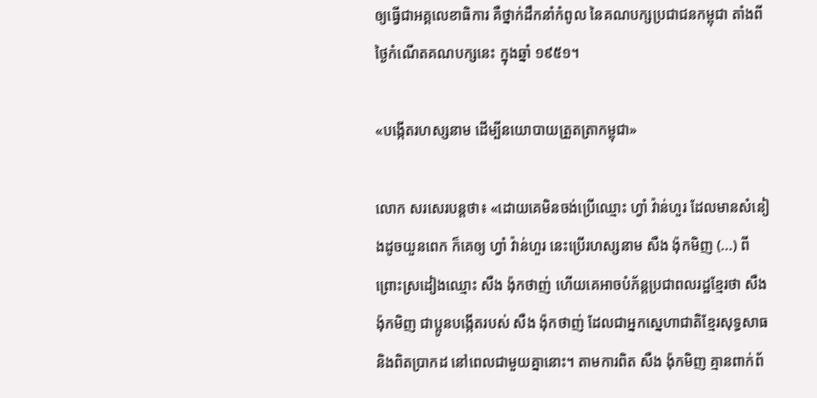ឲ្យធ្វើជាអគ្គលេខាធិការ គឺថ្នាក់ដឹកនាំកំពូល នៃគណបក្សប្រជាជនកម្ពុជា តាំងពីថ្ងៃកំណើតគណបក្សនេះ ក្នុងឆ្នាំ ១៩៥១។

«បង្កើតរហស្សនាម ដើម្បីនយោបាយត្រួតត្រាកម្ពុជា»

លោក សរសេរបន្តថា៖ «ដោយគេមិនចង់ប្រើឈ្មោះ ហ្វាំ វ៉ាន់ហួរ ដែលមានសំនៀងដូចយួនពេក ក៏គេឲ្យ ហ្វាំ វ៉ាន់ហួរ នេះប្រើរហស្សនាម សឺង ង៉ុកមិញ (...) ពីព្រោះស្រដៀងឈ្មោះ សឺង ង៉ុកថាញ់ ហើយគេអាចបំភ័ន្តប្រជាពលរដ្ឋខ្មែរថា សឺង ង៉ុកមិញ ជាប្អូនបង្កើតរបស់ សឺង ង៉ុកថាញ់ ដែលជាអ្នកស្នេហាជាតិខ្មែរសុទ្ធសាធ និងពិតប្រាកដ នៅពេលជាមួយគ្នានោះ។ តាមការពិត សឺង ង៉ុកមិញ គ្មានពាក់ព័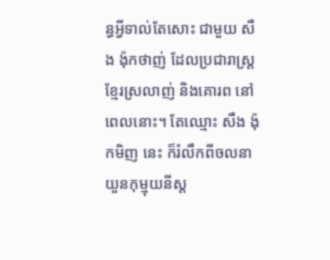ន្ធអ្វីទាល់តែសោះ ជាមួយ សឺង ង៉ុកថាញ់ ដែលប្រជារាស្ត្រខ្មែរស្រលាញ់ និងគោរព នៅពេលនោះ។ តែឈ្មោះ សឺង ង៉ុកមិញ នេះ ក៏រំលឹកពីចលនាយួនកុម្មុយនីស្ត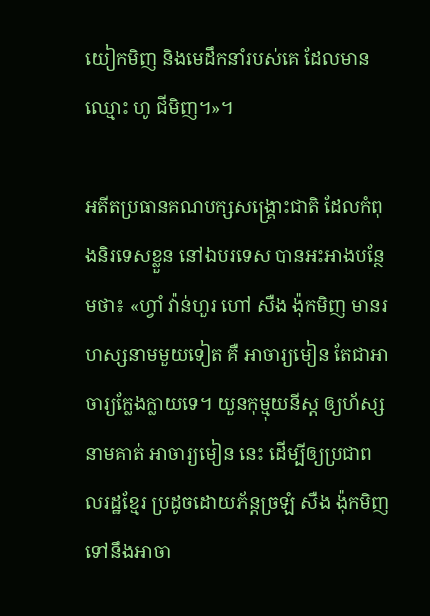យៀកមិញ និងមេដឹកនាំរបស់គេ ដែលមានឈ្មោះ ហូ ជីមិញ។»។

អតីតប្រធានគណបក្សសង្គ្រោះជាតិ ដែលកំពុងនិរទេសខ្លួន នៅឯបរទេស បានអះអាងបន្ថែមថា៖ «ហ្វាំ វ៉ាន់ហួរ ហៅ សឺង ង៉ុកមិញ មានរហស្សនាមមួយទៀត គឺ អាចារ្យមៀន តែជាអាចារ្យក្លែងក្លាយទេ។ យួនកុម្មុយនីស្ត ឲ្យហ័ស្សនាមគាត់ អាចារ្យមៀន នេះ ដើម្បីឲ្យប្រជាពលរដ្ឋខ្មែរ ប្រដូចដោយភ័ន្តច្រឡំ សឺង ង៉ុកមិញ ទៅនឹងអាចា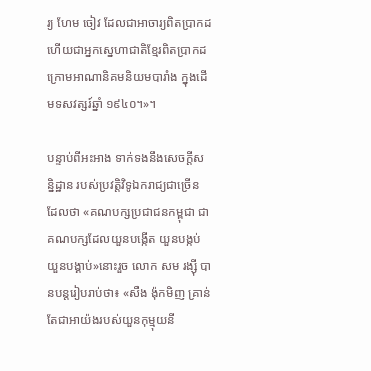រ្យ ហែម ចៀវ ដែលជាអាចារ្យពិតប្រាកដ ហើយជាអ្នកស្នេហាជាតិខ្មែរពិតប្រាកដ ក្រោមអាណានិគមនិយមបារាំង ក្នុងដើមទសវត្សរ៍ឆ្នាំ ១៩៤០។»។

បន្ទាប់ពីអះអាង ទាក់ទងនឹងសេចក្ដីសន្និដ្ឋាន របស់ប្រវត្តិវិទូឯករាជ្យជាច្រើន ដែលថា «គណបក្សប្រជាជនកម្ពុជា ជាគណបក្សដែលយួនបង្កើត យួនបង្កប់ យួនបង្គាប់»នោះរួច លោក សម រង្ស៊ី បានបន្តរៀបរាប់ថា៖ «សឺង ង៉ុកមិញ គ្រាន់តែជាអាយ៉ងរបស់យួនកុម្មុយនី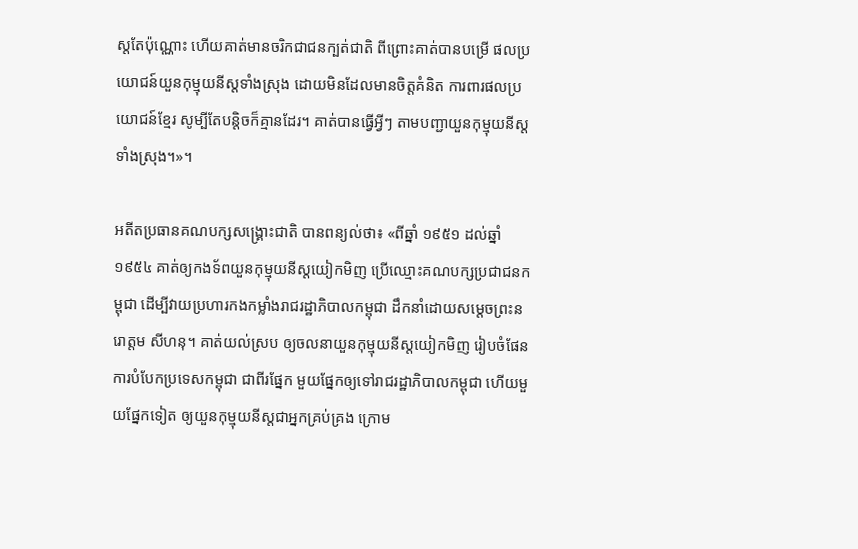ស្តតែប៉ុណ្ណោះ ហើយគាត់មានចរិកជាជនក្បត់ជាតិ ពីព្រោះគាត់បានបម្រើ ផលប្រយោជន៍យួនកុម្មុយនីស្តទាំងស្រុង ដោយមិនដែលមានចិត្តគំនិត ការពារផលប្រយោជន៍ខ្មែរ សូម្បីតែបន្តិចក៏គ្មានដែរ។ គាត់បានធ្វើអ្វីៗ តាមបញ្ជាយួនកុម្មុយនីស្តទាំងស្រុង។»។

អតីតប្រធានគណបក្សសង្គ្រោះជាតិ បានពន្យល់ថា៖ «ពីឆ្នាំ ១៩៥១ ដល់ឆ្នាំ ១៩៥៤ គាត់ឲ្យកងទ័ពយួនកុម្មុយនីស្តយៀកមិញ ប្រើឈ្មោះគណបក្សប្រជាជនកម្ពុជា ដើម្បីវាយប្រហារកងកម្លាំងរាជរដ្ឋាភិបាលកម្ពុជា ដឹកនាំដោយសម្តេចព្រះនរោត្តម សីហនុ។ គាត់យល់ស្រប ឲ្យចលនាយួនកុម្មុយនីស្តយៀកមិញ រៀបចំផែនការបំបែកប្រទេសកម្ពុជា ជាពីរផ្នែក មួយផ្នែកឲ្យទៅរាជរដ្ឋាភិបាលកម្ពុជា ហើយមួយផ្នែកទៀត ឲ្យយួនកុម្មុយនីស្តជាអ្នកគ្រប់គ្រង ក្រោម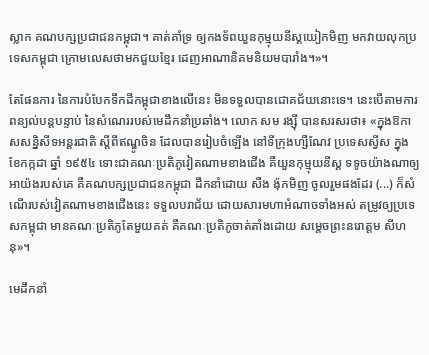ស្លាក គណបក្សប្រជាជនកម្ពុជា។ គាត់គាំទ្រ ឲ្យកងទ័ពយួនកុម្មុយនីស្តយៀកមិញ មកវាយលុកប្រទេសកម្ពុជា ក្រោមលេសថាមកជួយខ្មែរ ដេញអាណានិគមនិយមបារាំង។»។

តែផែនការ នៃការបំបែកទឹកដីកម្ពុជាខាងលើនេះ មិនទទួលបានជោគជ័យនោះទេ។ នេះបើតាមការពន្យល់បន្តបន្ទាប់ នៃសំណេររបស់មេដឹកនាំប្រឆាំង។ លោក សម រង្ស៊ី បានសរសរថា៖ «ក្នុងឱកាសសន្និសីទអន្តរជាតិ ស្តីពីឥណ្ឌូចិន ដែលបានរៀបចំឡើង នៅទីក្រុងហ្សឺណែវ ប្រទេសស្វីស ក្នុងខែកក្កដា ឆ្នាំ ១៩៥៤ ទោះជាគណៈប្រតិភូវៀតណាមខាងជើង គឺយួនកុម្មុយនីស្ត ទទូចយ៉ាងណាឲ្យអាយ៉ងរបស់គេ គឺគណបក្សប្រជាជនកម្ពុជា ដឹកនាំដោយ សឺង ង៉ុកមិញ ចូលរួមផងដែរ (...) ក៏សំណើរបស់វៀតណាមខាងជើងនេះ ទទួលបរាជ័យ ដោយសារមហាអំណាចទាំងអស់ តម្រូវឲ្យប្រទេសកម្ពុជា មានគណៈប្រតិភូតែមួយគត់ គឺគណៈប្រតិភូចាត់តាំងដោយ សម្តេចព្រះនរោត្តម សីហនុ»។

មេដឹកនាំ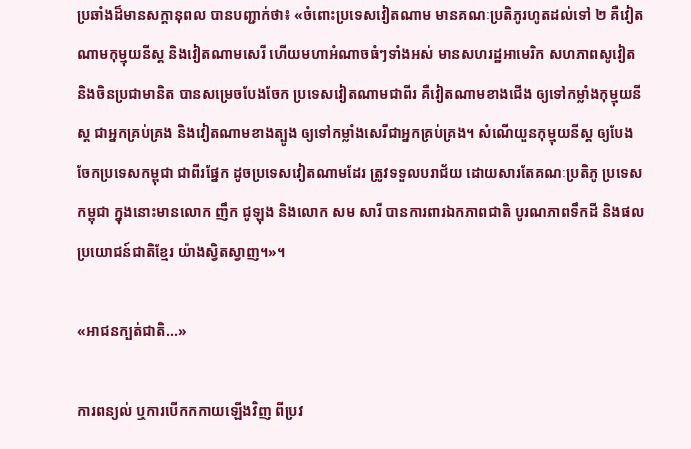ប្រឆាំងដ៏មានសក្ដានុពល បានបញ្ជាក់ថា៖ «ចំពោះប្រទេសវៀតណាម មានគណៈប្រតិភូរហូតដល់ទៅ ២ គឺវៀតណាមកុម្មុយនីស្ត និងវៀតណាមសេរី ហើយមហាអំណាចធំៗទាំងអស់ មានសហរដ្ឋអាមេរិក សហភាពសូវៀត និងចិនប្រជាមានិត បានសម្រេចបែងចែក ប្រទេសវៀតណាមជាពីរ គឺវៀតណាមខាងជើង ឲ្យទៅកម្លាំងកុម្មុយនីស្ត ជាអ្នកគ្រប់គ្រង និងវៀតណាមខាងត្បូង ឲ្យទៅកម្លាំងសេរីជាអ្នកគ្រប់គ្រង។ សំណើយួនកុម្មុយនីស្ត ឲ្យបែងចែកប្រទេសកម្ពុជា ជាពីរផ្នែក ដូចប្រទេសវៀតណាមដែរ ត្រូវទទួលបរាជ័យ ដោយសារតែគណៈប្រតិភូ ប្រទេសកម្ពុជា ក្នុងនោះមានលោក ញឹក ជូឡុង និងលោក សម សារី បានការពារឯកភាពជាតិ បូរណភាពទឹកដី និងផលប្រយោជន៍ជាតិខ្មែរ យ៉ាងស្វិតស្វាញ។»។

«អាជនក្បត់ជាតិ...»

ការពន្យល់ ឬការបើកកកាយឡើងវិញ ពីប្រវ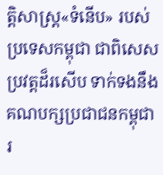ត្តិសាស្ត្រ«ទំនើប» របស់ប្រទេសកម្ពុជា ជាពិសេសប្រវត្តដ៏រសើប ទាក់ទងនឹងគណបក្សប្រជាជនកម្ពុជា រ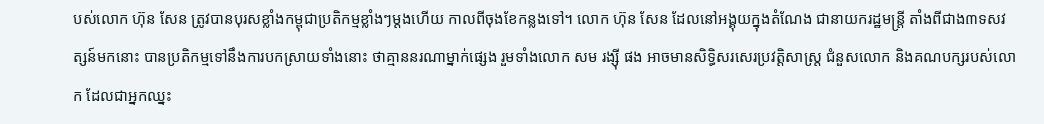បស់លោក ហ៊ុន សែន ត្រូវបានបុរសខ្លាំងកម្ពុជាប្រតិកម្មខ្លាំងៗម្ដងហើយ កាលពីចុងខែកន្លងទៅ។ លោក ហ៊ុន សែន ដែលនៅអង្គុយក្នុងតំណែង ជានាយករដ្ឋមន្ត្រី តាំងពីជាង៣ទសវត្សន៍មកនោះ បានប្រតិកម្មទៅនឹងការបកស្រាយទាំងនោះ ថាគ្មាននរណាម្នាក់ផ្សេង រួមទាំងលោក សម រង្ស៊ី ផង អាចមានសិទ្ធិសរសេរប្រវត្តិសាស្ត្រ ជំនួសលោក និងគណបក្សរបស់លោក ដែលជាអ្នកឈ្នះ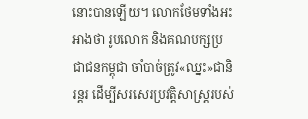នោះបានឡើយ។ លោកថែមទាំងអះអាងថា រូបលោក និងគណបក្សប្រជាជនកម្ពុជា ចាំបាច់ត្រូវ«ឈ្នះ»ជានិរន្តរ ដើម្បីសរសេរប្រវត្តិសាស្ត្ររបស់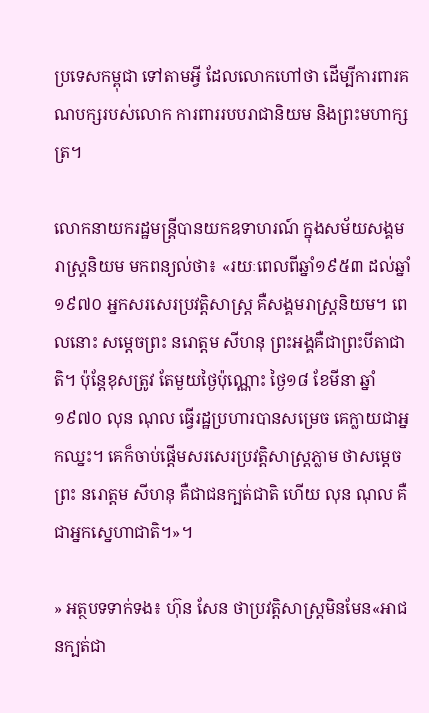ប្រទេសកម្ពុជា ទៅតាមអ្វី ដែលលោកហៅថា ដើម្បីការពារគណបក្សរបស់លោក ការពាររបបរាជានិយម និងព្រះមហាក្សត្រ។

លោកនាយករដ្ឋមន្ត្រីបានយកឧទាហរណ៍ ក្នុងសម័យសង្គមរាស្ត្រនិយម មកពន្យល់ថា៖ «រយៈពេលពីឆ្នាំ១៩៥៣ ដល់ឆ្នាំ១៩៧០ អ្នកសរសេរប្រវត្តិសាស្ត្រ គឺសង្គមរាស្ត្រនិយម។ ពេលនោះ សម្ដេចព្រះ នរោត្ដម សីហនុ ព្រះអង្គគឺជាព្រះបីតាជាតិ។ ប៉ុន្តែខុសត្រូវ តែមួយថ្ងៃប៉ុណ្ណោះ ថ្ងៃ១៨ ខែមីនា ឆ្នាំ១៩៧០ លុន ណុល ធ្វើរដ្ឋប្រហារបានសម្រេច គេក្លាយជាអ្នកឈ្នះ។ គេក៏ចាប់ផ្ដើមសរសេរប្រវត្តិសាស្ត្រភ្លាម ថាសម្ដេចព្រះ នរោត្ដម សីហនុ គឺជាជនក្បត់ជាតិ ហើយ លុន ណុល គឺជាអ្នកស្នេហាជាតិ។»។

» អត្ថបទទាក់ទង៖ ហ៊ុន សែន ថាប្រវត្តិសាស្ត្រមិនមែន«អាជនក្បត់ជា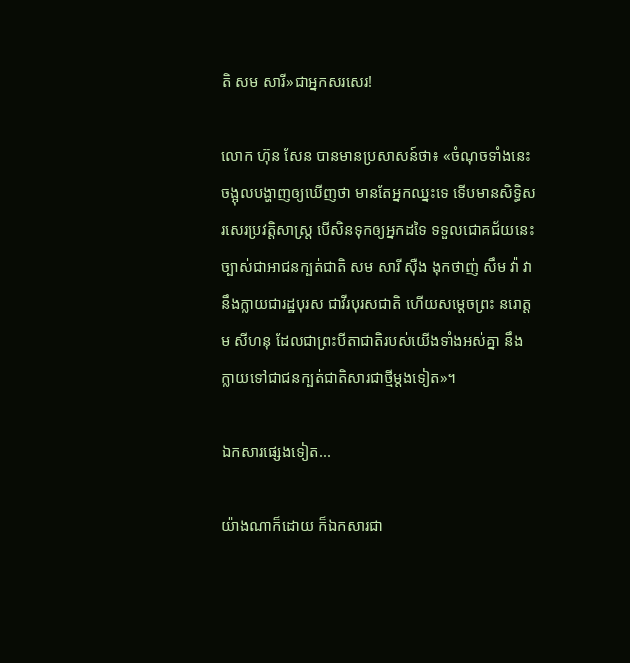តិ សម សារី»ជាអ្នកសរសេរ!

លោក ហ៊ុន សែន បានមានប្រសាសន៍ថា៖ «ចំណុចទាំងនេះ ចង្អុលបង្ហាញឲ្យឃើញថា មានតែអ្នកឈ្នះទេ ទើបមានសិទ្ធិសរសេរប្រវត្តិសាស្ត្រ បើសិនទុកឲ្យអ្នកដទៃ ទទួលជោគជ័យនេះ ច្បាស់ជាអាជនក្បត់ជាតិ សម សារី ស៊ឺង ងុកថាញ់ សឹម វ៉ា វានឹងក្លាយជារដ្ឋបុរស ជាវីរបុរសជាតិ ហើយសម្ដេចព្រះ នរោត្ដម សីហនុ ដែលជាព្រះបីតាជាតិរបស់យើងទាំងអស់គ្នា នឹងក្លាយទៅជាជនក្បត់ជាតិសារជាថ្មីម្ដងទៀត»។

ឯកសារផ្សេងទៀត...

យ៉ាងណាក៏ដោយ ក៏ឯកសារជា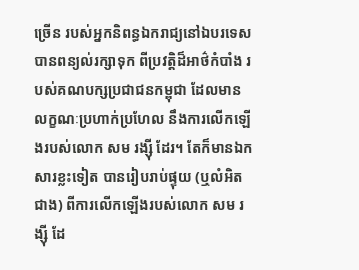ច្រើន របស់អ្នកនិពន្ធឯករាជ្យនៅឯបរទេស បានពន្យល់រក្សាទុក ពីប្រវត្តិដ៏អាថ៌កំបាំង របស់គណបក្សប្រជាជនកម្ពុជា ដែលមានលក្ខណៈប្រហាក់ប្រហែល នឹងការលើកឡើងរបស់លោក សម រង្ស៊ី ដែរ។ តែក៏មានឯកសារខ្លះទៀត បានរៀបរាប់ផ្ទុយ (ឬលំអិតជាង) ពីការលើកឡើងរបស់លោក សម រង្ស៊ី ដែ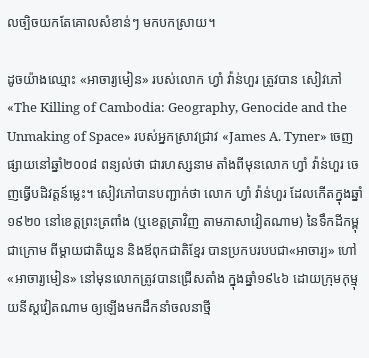លច្បិចយកតែគោលសំខាន់ៗ មកបកស្រាយ។

ដូចយ៉ាងឈ្មោះ «អាចារ្យមៀន» របស់លោក ហ្វាំ វ៉ាន់ហួរ ត្រូវបាន សៀវភៅ «The Killing of Cambodia: Geography, Genocide and the Unmaking of Space» របស់អ្នកស្រាវជ្រាវ «James A. Tyner» ចេញផ្សាយនៅឆ្នាំ២០០៨ ពន្យល់ថា ជារហស្សនាម តាំងពីមុនលោក ហ្វាំ វ៉ាន់ហួរ ចេញធ្វើបដិវត្តន៍ម្លេះ។ សៀវភៅបានបញ្ជាក់ថា លោក ហ្វាំ វ៉ាន់ហួរ ដែលកើតក្នុងឆ្នាំ១៩២០ នៅខេត្តព្រះត្រពាំង (ឬខេត្តត្រាវិញ តាមភាសាវៀតណាម) នៃទឹកដីកម្ពុជាក្រោម ពីម្ដាយជាតិយួន និងឪពុកជាតិខ្មែរ បានប្រកបរបបជា«អាចារ្យ» ហៅ«អាចារ្យមៀន» នៅមុនលោកត្រូវបានជ្រើសតាំង ក្នុងឆ្នាំ១៩៤៦ ដោយក្រុមកុម្មុយនីស្ដវៀតណាម ឲ្យឡើងមកដឹកនាំចលនាថ្មី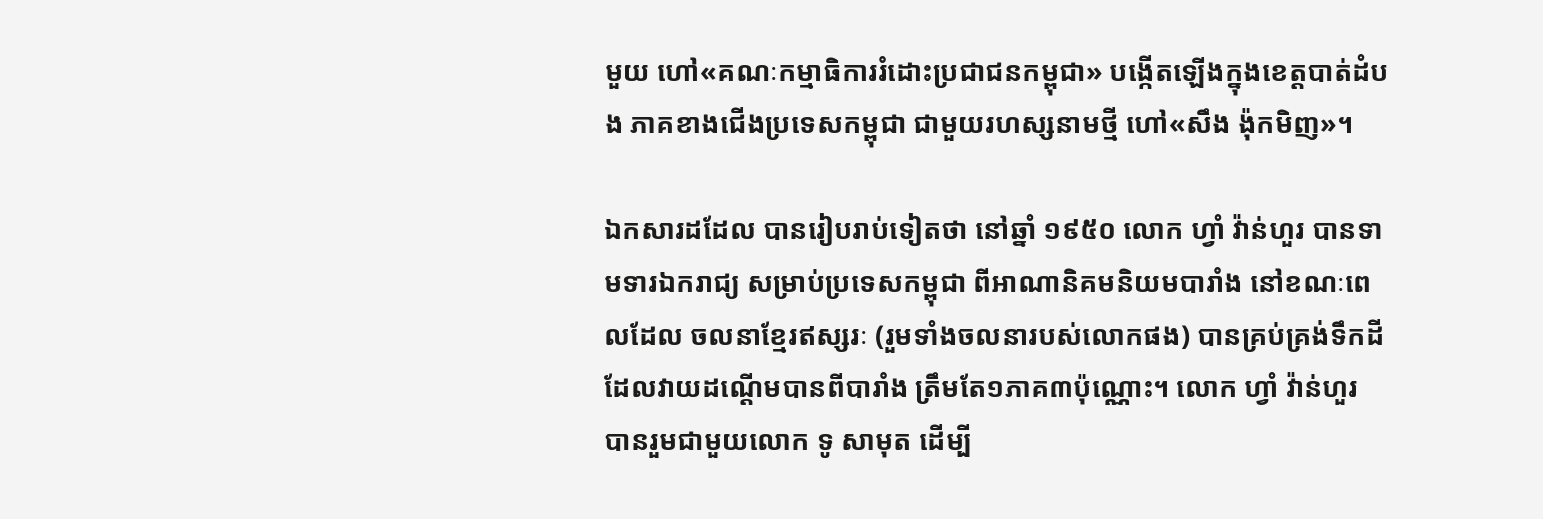មួយ ហៅ«គណៈកម្មាធិការរំដោះប្រជាជនកម្ពុជា» បង្កើតឡើងក្នុងខេត្តបាត់ដំបង ភាគខាងជើងប្រទេសកម្ពុជា ជាមួយរហស្សនាមថ្មី ហៅ«សឹង ង៉ុកមិញ»។

ឯកសារដដែល បានរៀបរាប់ទៀតថា នៅឆ្នាំ ១៩៥០ លោក ហ្វាំ វ៉ាន់ហួរ បានទាមទារឯករាជ្យ សម្រាប់ប្រទេសកម្ពុជា ពីអាណានិគមនិយមបារាំង នៅខណៈពេលដែល ចលនាខ្មែរឥស្សរៈ (រួមទាំងចលនារបស់លោកផង) បានគ្រប់គ្រង់ទឹកដី ដែលវាយដណ្ដើមបានពីបារាំង ត្រឹមតែ១ភាគ៣ប៉ុណ្ណោះ។ លោក ហ្វាំ វ៉ាន់ហួរ បានរួមជាមួយលោក ទូ សាមុត ដើម្បី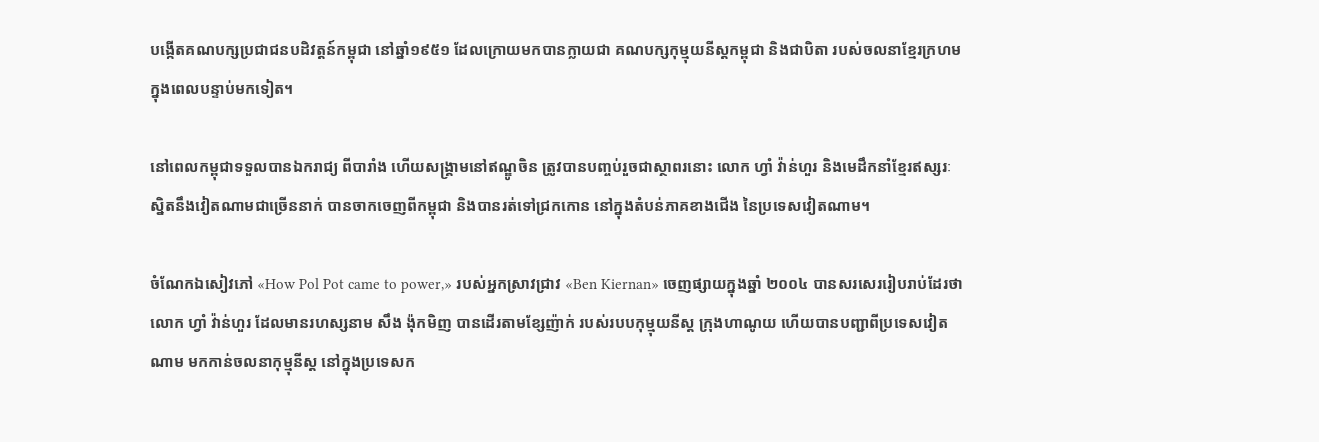បង្កើតគណបក្សប្រជាជនបដិវត្តន៍កម្ពុជា នៅឆ្នាំ១៩៥១ ដែលក្រោយមកបានក្លាយជា គណបក្សកុម្មុយនីស្ដកម្ពុជា និងជាបិតា របស់ចលនាខ្មែរក្រហម ក្នុងពេលបន្ទាប់មកទៀត។

នៅពេលកម្ពុជាទទួលបានឯករាជ្យ ពីបារាំង ហើយសង្គ្រាមនៅឥណ្ឌូចិន ត្រូវបានបញ្ចប់រួចជាស្ថាពរនោះ លោក ហ្វាំ វ៉ាន់ហួរ និងមេដឹកនាំខ្មែរឥស្សរៈ ស្និតនឹងវៀតណាមជាច្រើននាក់ បានចាកចេញពីកម្ពុជា និងបានរត់ទៅជ្រកកោន នៅក្នុងតំបន់ភាគខាងជើង នៃប្រទេសវៀតណាម។

ចំណែកឯសៀវភៅ «How Pol Pot came to power,» របស់អ្នកស្រាវជ្រាវ «Ben Kiernan» ចេញផ្សាយក្នុងឆ្នាំ ២០០៤ បានសរសេររៀបរាប់ដែរថា លោក ហ្វាំ វ៉ាន់ហួរ ដែលមានរហស្សនាម សឹង ង៉ុកមិញ បានដើរតាមខ្សែញ៉ាក់ របស់របបកុម្មុយនីស្ដ ក្រុងហាណូយ ហើយបានបញ្ជាពីប្រទេសវៀតណាម មកកាន់ចលនាកុម្មុនីស្ដ នៅក្នុងប្រទេសក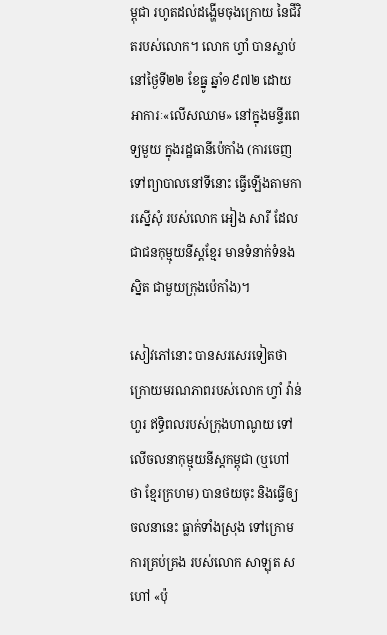ម្ពុជា រហូតដល់ដង្ហើមចុងក្រោយ នៃជីវិតរបស់លោក។ លោក ហ្វាំ បានស្លាប់នៅថ្ងៃទី២២ ខែធ្នូ ឆ្នាំ១៩៧២ ដោយអាការៈ«លើសឈាម» នៅក្នុងមន្ទីរពេទ្យមួយ ក្នុងរដ្ឋធានីប៉េកាំង (ការចេញទៅព្យាបាលនៅទីនោះ ធ្វើឡើងតាមការស្នើសុំ របស់លោក អៀង សារី ដែលជាជនកុម្មុយនីស្ដខ្មែរ មានទំនាក់ទំនងស្និត ជាមួយក្រុងប៉េកាំង)។

សៀវភៅនោះ បានសរសេរទៀតថា ក្រោយមរណភាពរបស់លោក ហ្វាំ វ៉ាន់ហួរ ឥទ្ធិពលរបស់ក្រុងហាណូយ ទៅលើចលនាកុម្មុយនីស្ដកម្ពុជា (ឬហៅថា ខ្មែរក្រហម) បានថយចុះ និងធ្វើឲ្យចលនានេះ ធ្លាក់ទាំងស្រុង ទៅក្រោមការគ្រប់គ្រង របស់លោក សាឡុត ស ហៅ «ប៉ុ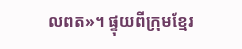លពត»។ ផ្ទុយពីក្រុមខ្មែរ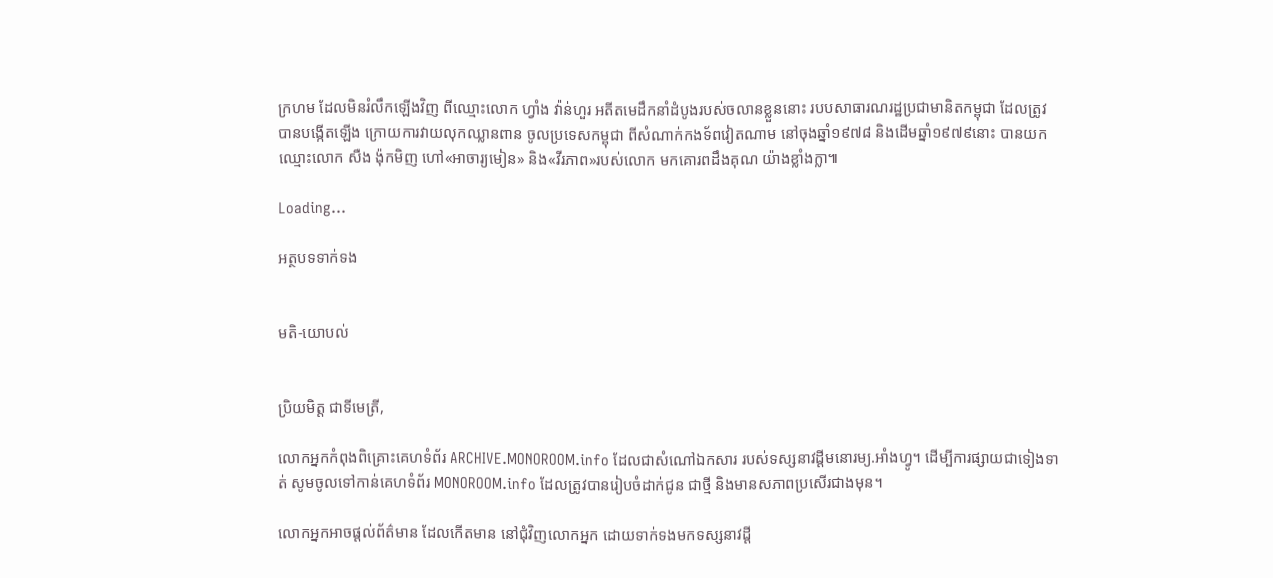ក្រហម ដែលមិនរំលឹកឡើងវិញ ពីឈ្មោះលោក ហ្វាំង វ៉ាន់ហួរ អតីតមេដឹកនាំដំបូងរបស់ចលានខ្លួននោះ របបសាធារណរដ្ឋប្រជាមានិតកម្ពុជា ដែលត្រូវបានបង្កើតឡើង ក្រោយការវាយលុកឈ្លានពាន ចូលប្រទេសកម្ពុជា ពីសំណាក់កងទ័ពវៀតណាម នៅចុងឆ្នាំ១៩៧៨ និងដើមឆ្នាំ១៩៧៩នោះ បានយកឈ្មោះលោក សឺង ង៉ុកមិញ ហៅ«អាចារ្យមៀន» និង«វីរភាព»របស់លោក មកគោរពដឹងគុណ យ៉ាងខ្លាំងក្លា៕

Loading...

អត្ថបទទាក់ទង


មតិ-យោបល់


ប្រិយមិត្ត ជាទីមេត្រី,

លោកអ្នកកំពុងពិគ្រោះគេហទំព័រ ARCHIVE.MONOROOM.info ដែលជាសំណៅឯកសារ របស់ទស្សនាវដ្ដីមនោរម្យ.អាំងហ្វូ។ ដើម្បីការផ្សាយជាទៀងទាត់ សូមចូលទៅកាន់គេហទំព័រ MONOROOM.info ដែលត្រូវបានរៀបចំដាក់ជូន ជាថ្មី និងមានសភាពប្រសើរជាងមុន។

លោកអ្នកអាចផ្ដល់ព័ត៌មាន ដែលកើតមាន នៅជុំវិញលោកអ្នក ដោយទាក់ទងមកទស្សនាវដ្ដី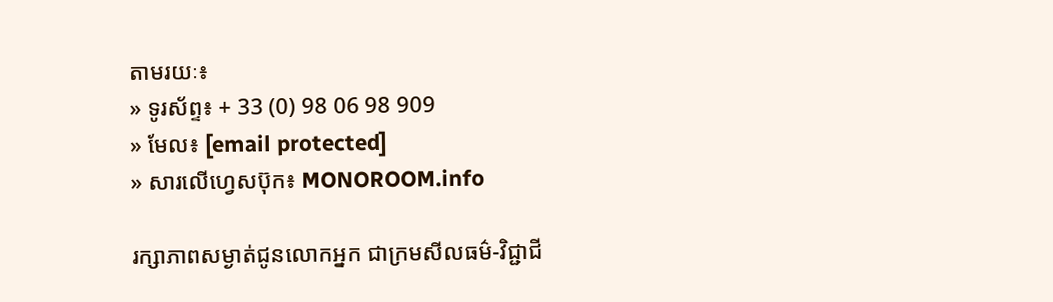តាមរយៈ៖
» ទូរស័ព្ទ៖ + 33 (0) 98 06 98 909
» មែល៖ [email protected]
» សារលើហ្វេសប៊ុក៖ MONOROOM.info

រក្សាភាពសម្ងាត់ជូនលោកអ្នក ជាក្រមសីលធម៌-វិជ្ជាជី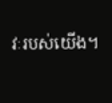វៈរបស់យើង។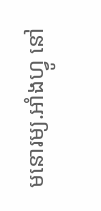មនោរម្យ.អាំងហ្វូ នៅ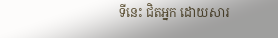ទីនេះ ជិតអ្នក ដោយសារ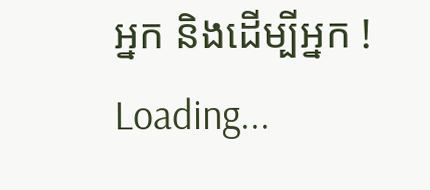អ្នក និងដើម្បីអ្នក !
Loading...